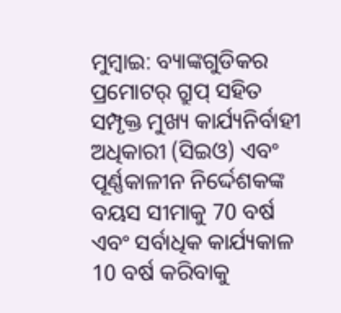ମୁମ୍ବାଇ: ବ୍ୟାଙ୍କଗୁଡିକର ପ୍ରମୋଟର୍ ଗ୍ରୁପ୍ ସହିତ ସମ୍ପୃକ୍ତ ମୁଖ୍ୟ କାର୍ଯ୍ୟନିର୍ବାହୀ ଅଧିକାରୀ (ସିଇଓ) ଏବଂ ପୂର୍ଣ୍ଣକାଳୀନ ନିର୍ଦ୍ଦେଶକଙ୍କ ବୟସ ସୀମାକୁ 70 ବର୍ଷ ଏବଂ ସର୍ବାଧିକ କାର୍ଯ୍ୟକାଳ 10 ବର୍ଷ କରିବାକୁ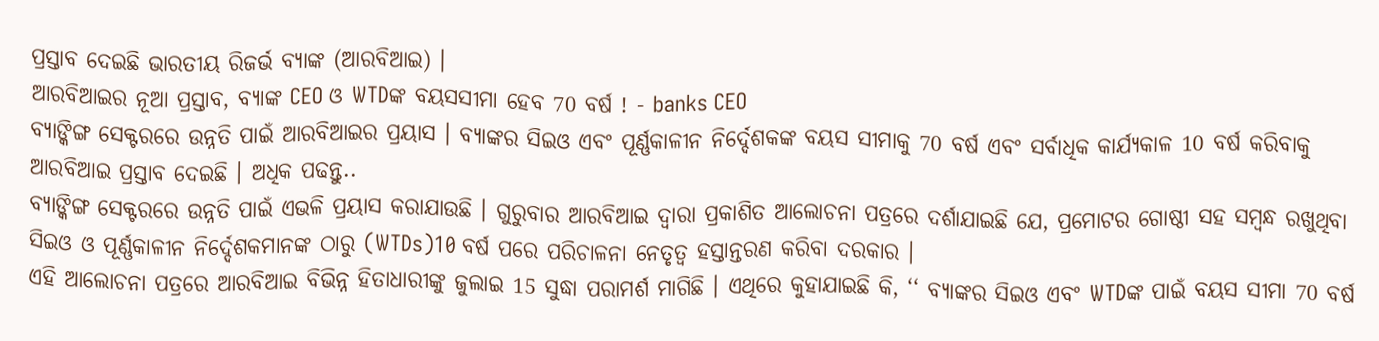ପ୍ରସ୍ତାବ ଦେଇଛି ଭାରତୀୟ ରିଜର୍ଭ ବ୍ୟାଙ୍କ (ଆରବିଆଇ) ।
ଆରବିଆଇର ନୂଆ ପ୍ରସ୍ତାବ, ବ୍ୟାଙ୍କ CEO ଓ WTDଙ୍କ ବୟସସୀମା ହେବ 70 ବର୍ଷ ! - banks CEO
ବ୍ୟାଙ୍କିଙ୍ଗ ସେକ୍ଟରରେ ଉନ୍ନତି ପାଇଁ ଆରବିଆଇର ପ୍ରୟାସ । ବ୍ୟାଙ୍କର ସିଇଓ ଏବଂ ପୂର୍ଣ୍ଣକାଳୀନ ନିର୍ଦ୍ଦେଶକଙ୍କ ବୟସ ସୀମାକୁ 70 ବର୍ଷ ଏବଂ ସର୍ବାଧିକ କାର୍ଯ୍ୟକାଳ 10 ବର୍ଷ କରିବାକୁ ଆରବିଆଇ ପ୍ରସ୍ତାବ ଦେଇଛି । ଅଧିକ ପଢନ୍ତୁ..
ବ୍ୟାଙ୍କିଙ୍ଗ ସେକ୍ଟରରେ ଉନ୍ନତି ପାଇଁ ଏଭଳି ପ୍ରୟାସ କରାଯାଉଛି । ଗୁରୁବାର ଆରବିଆଇ ଦ୍ବାରା ପ୍ରକାଶିତ ଆଲୋଚନା ପତ୍ରରେ ଦର୍ଶାଯାଇଛି ଯେ, ପ୍ରମୋଟର ଗୋଷ୍ଠୀ ସହ ସମ୍ବନ୍ଧ ରଖୁଥିବା ସିଇଓ ଓ ପୂର୍ଣ୍ଣକାଳୀନ ନିର୍ଦ୍ଦେଶକମାନଙ୍କ ଠାରୁ (WTDs)10 ବର୍ଷ ପରେ ପରିଚାଳନା ନେତୃତ୍ୱ ହସ୍ତାନ୍ତରଣ କରିବା ଦରକାର ।
ଏହି ଆଲୋଚନା ପତ୍ରରେ ଆରବିଆଇ ବିଭିନ୍ନ ହିତାଧାରୀଙ୍କୁ ଜୁଲାଇ 15 ସୁଦ୍ଧା ପରାମର୍ଶ ମାଗିଛି । ଏଥିରେ କୁହାଯାଇଛି କି, ‘‘ ବ୍ୟାଙ୍କର ସିଇଓ ଏବଂ WTDଙ୍କ ପାଇଁ ବୟସ ସୀମା 70 ବର୍ଷ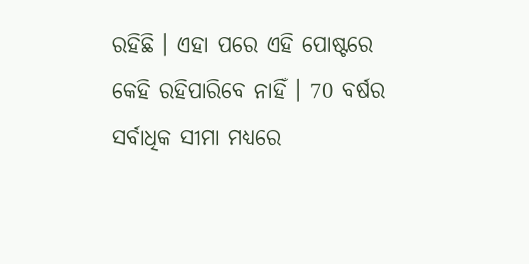ରହିଛି । ଏହା ପରେ ଏହି ପୋଷ୍ଟରେ କେହି ରହିପାରିବେ ନାହିଁ । 70 ବର୍ଷର ସର୍ବାଧିକ ସୀମା ମଧ୍ୟରେ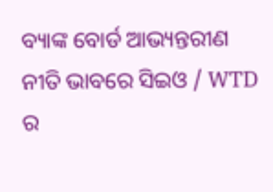ବ୍ୟାଙ୍କ ବୋର୍ଡ ଆଭ୍ୟନ୍ତରୀଣ ନୀତି ଭାବରେ ସିଇଓ / WTD ର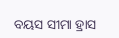ବୟସ ସୀମା ହ୍ରାସ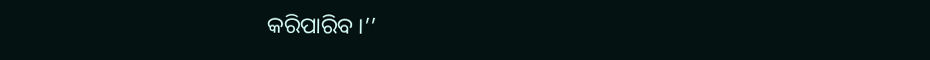କରିପାରିବ ।’’